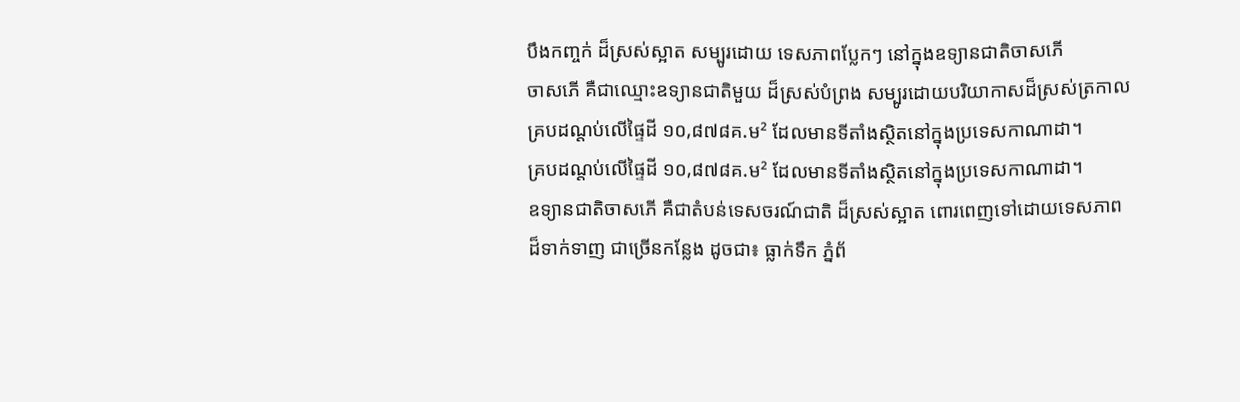បឹងកញ្ចក់ ដ៏ស្រស់ស្អាត សម្បូរដោយ ទេសភាពប្លែកៗ នៅក្នុងឧទ្យានជាតិចាសភើ
ចាសភើ គឺជាឈ្មោះឧទ្យានជាតិមួយ ដ៏ស្រស់បំព្រង សម្បូរដោយបរិយាកាសដ៏ស្រស់ត្រកាល
គ្របដណ្តប់លើផ្ទៃដី ១០,៨៧៨គ.ម² ដែលមានទីតាំងស្ថិតនៅក្នុងប្រទេសកាណាដា។
គ្របដណ្តប់លើផ្ទៃដី ១០,៨៧៨គ.ម² ដែលមានទីតាំងស្ថិតនៅក្នុងប្រទេសកាណាដា។
ឧទ្យានជាតិចាសភើ គឺជាតំបន់ទេសចរណ៍ជាតិ ដ៏ស្រស់ស្អាត ពោរពេញទៅដោយទេសភាព
ដ៏ទាក់ទាញ ជាច្រើនកន្លែង ដូចជា៖ ធ្លាក់ទឹក ភ្នំព័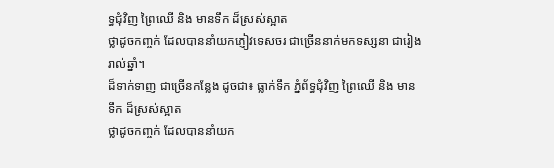ទ្ធជុំវិញ ព្រៃឈើ និង មានទឹក ដ៏ស្រស់ស្អាត
ថ្លាដូចកញ្ចក់ ដែលបាននាំយកភ្ញៀវទេសចរ ជាច្រើននាក់មកទស្សនា ជារៀងរាល់ឆ្នាំ។
ដ៏ទាក់ទាញ ជាច្រើនកន្លែង ដូចជា៖ ធ្លាក់ទឹក ភ្នំព័ទ្ធជុំវិញ ព្រៃឈើ និង មានទឹក ដ៏ស្រស់ស្អាត
ថ្លាដូចកញ្ចក់ ដែលបាននាំយក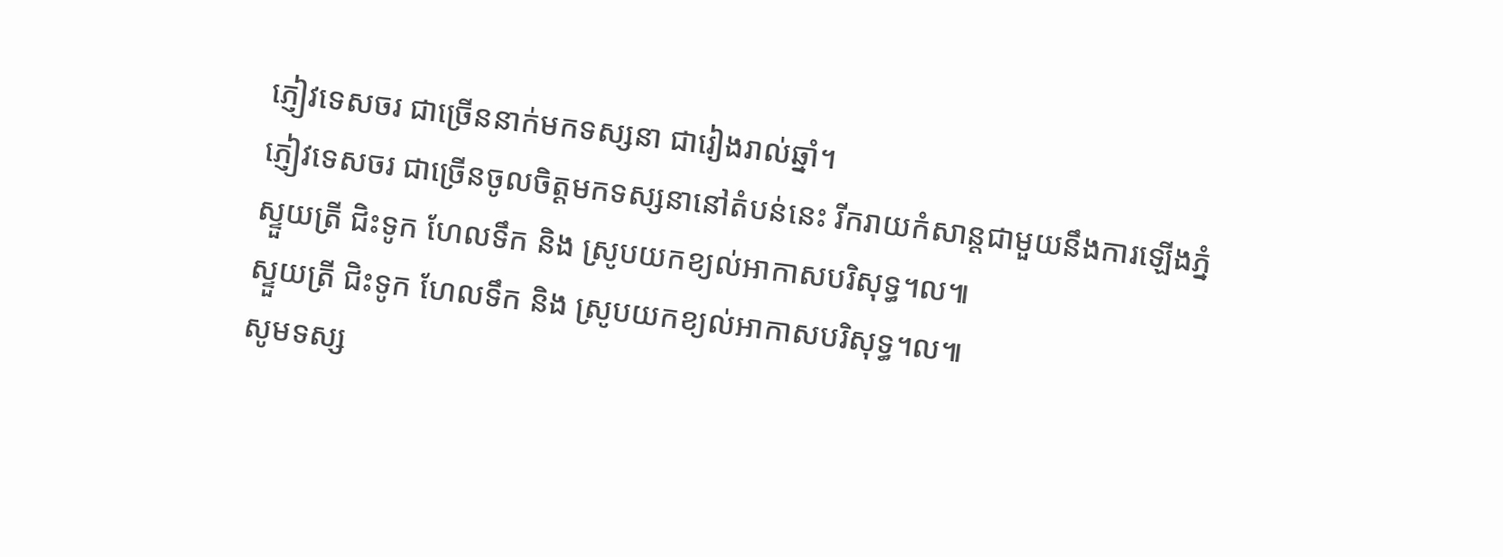ភ្ញៀវទេសចរ ជាច្រើននាក់មកទស្សនា ជារៀងរាល់ឆ្នាំ។
ភ្ញៀវទេសចរ ជាច្រើនចូលចិត្តមកទស្សនានៅតំបន់នេះ រីករាយកំសាន្តជាមួយនឹងការឡើងភ្នំ
ស្ទួយត្រី ជិះទូក ហែលទឹក និង ស្រូបយកខ្យល់អាកាសបរិសុទ្ធ។ល៕
ស្ទួយត្រី ជិះទូក ហែលទឹក និង ស្រូបយកខ្យល់អាកាសបរិសុទ្ធ។ល៕
សូមទស្ស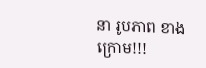នា រូបភាព ខាងក្រោម!!!